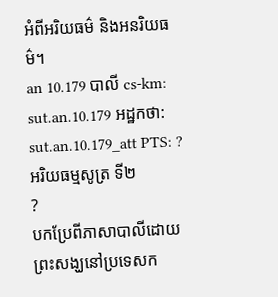អំពីអរិយធម៌ និងអនរិយធម៌។
an 10.179 បាលី cs-km: sut.an.10.179 អដ្ឋកថា: sut.an.10.179_att PTS: ?
អរិយធម្មសូត្រ ទី២
?
បកប្រែពីភាសាបាលីដោយ
ព្រះសង្ឃនៅប្រទេសក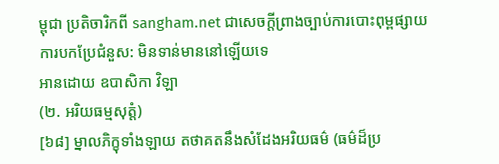ម្ពុជា ប្រតិចារិកពី sangham.net ជាសេចក្តីព្រាងច្បាប់ការបោះពុម្ពផ្សាយ
ការបកប្រែជំនួស: មិនទាន់មាននៅឡើយទេ
អានដោយ ឧបាសិកា វិឡា
(២. អរិយធម្មសុត្តំ)
[៦៨] ម្នាលភិក្ខុទាំងឡាយ តថាគតនឹងសំដែងអរិយធម៌ (ធម៌ដ៏ប្រ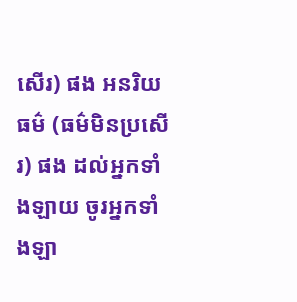សើរ) ផង អនរិយធម៌ (ធម៌មិនប្រសើរ) ផង ដល់អ្នកទាំងឡាយ ចូរអ្នកទាំងឡា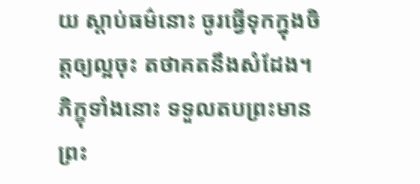យ ស្តាប់ធម៌នោះ ចូរធ្វើទុកក្នុងចិត្តឲ្យល្អចុះ តថាគតនឹងសំដែង។ ភិក្ខុទាំងនោះ ទទួលតបព្រះមានព្រះ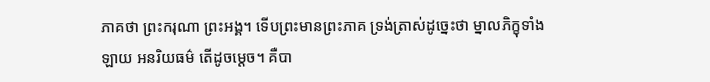ភាគថា ព្រះករុណា ព្រះអង្គ។ ទើបព្រះមានព្រះភាគ ទ្រង់ត្រាស់ដូច្នេះថា ម្នាលភិក្ខុទាំងឡាយ អនរិយធម៌ តើដូចម្តេច។ គឺបា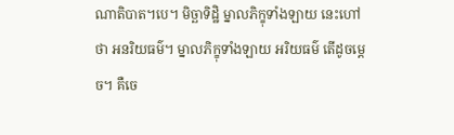ណាតិបាត។បេ។ មិច្ឆាទិដ្ឋិ ម្នាលភិក្ខុទាំងឡាយ នេះហៅថា អនរិយធម៌។ ម្នាលភិក្ខុទាំងឡាយ អរិយធម៌ តើដូចម្តេច។ គឺចេ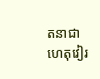តនាជាហេតុវៀរ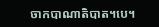ចាកបាណាតិបាត។បេ។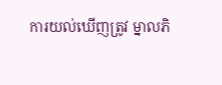ការយល់ឃើញត្រូវ ម្នាលភិ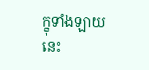ក្ខុទាំងឡាយ នេះ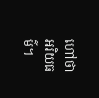ហៅថា អរិយធម៌។